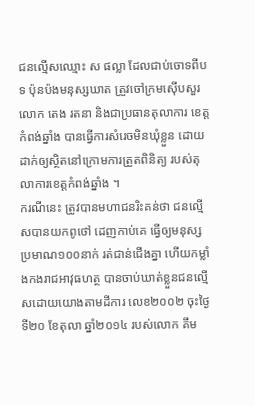ជនល្មើសឈ្មោះ ស ផល្លា ដែលជាប់ចោទពីបទ ប៉ុនប៉ងមនុស្សឃាត ត្រួវចៅក្រមស៊ើបសួរ លោក តេង រតនា និងជាប្រធានតុលាការ ខេត្តកំពង់ឆ្នាំង បានធ្វើការសំរេចមិនឃុំខ្លួន ដោយដាក់ឲ្យស្ថិតនៅក្រោមការត្រួតពិនិត្យ របស់តុលាការខេត្តកំពង់ឆ្នាំង ។
ករណីនេះ ត្រូវបានមហាជនរិះគន់ថា ជនល្មើសបានយកពូថៅ ដេញកាប់គេ ធ្វើឲ្យមនុស្សប្រមាណ១០០នាក់ រត់ជាន់ជើងគ្នា ហើយកម្លាំងកងរាជអាវុធហត្ថ បានចាប់ឃាត់ខ្លួនជនល្មើសដោយយោងតាមដីការ លេខ២០០២ ចុះថ្ងៃទី២០ ខែតុលា ឆ្នាំ២០១៤ របស់លោក គឹម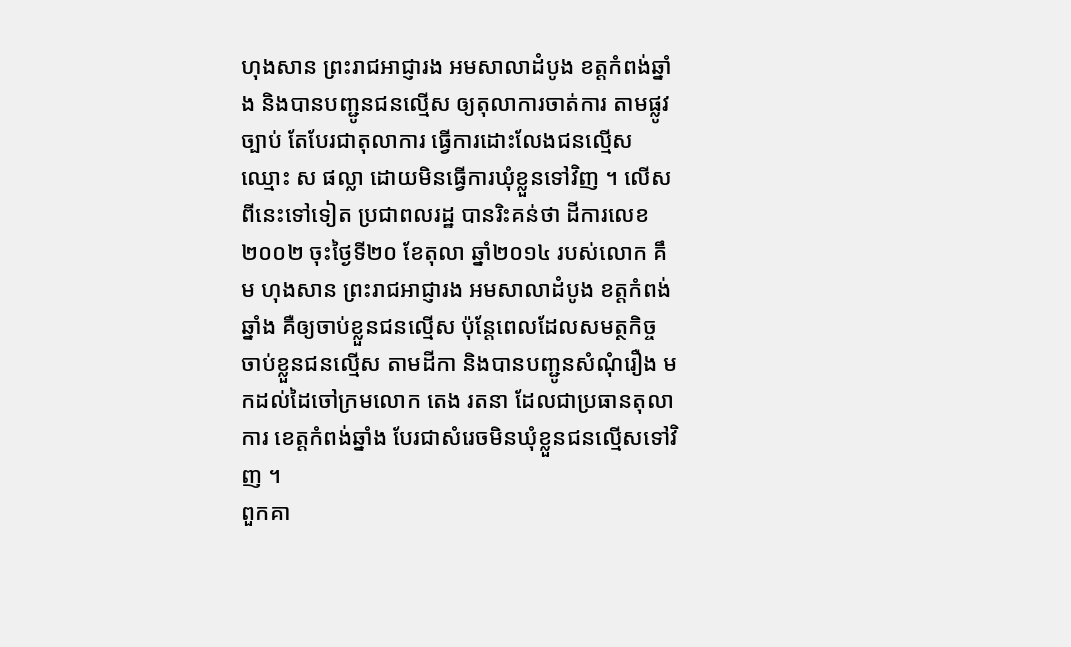ហុងសាន ព្រះរាជអាជ្ញារង អមសាលាដំបូង ខត្តកំពង់ឆ្នាំង និងបានបញ្ជូនជនល្មើស ឲ្យតុលាការចាត់ការ តាមផ្លូវច្បាប់ តែបែរជាតុលាការ ធ្វើការដោះលែងជនល្មើស ឈ្មោះ ស ផល្លា ដោយមិនធ្វើការឃុំខ្លួនទៅវិញ ។ លើសពីនេះទៅទៀត ប្រជាពលរដ្ឋ បានរិះគន់ថា ដីការលេខ២០០២ ចុះថ្ងៃទី២០ ខែតុលា ឆ្នាំ២០១៤ របស់លោក គឹម ហុងសាន ព្រះរាជអាជ្ញារង អមសាលាដំបូង ខត្តកំពង់ឆ្នាំង គឺឲ្យចាប់ខ្លួនជនល្មើស ប៉ុន្តែពេលដែលសមត្ថកិច្ច ចាប់ខ្លួនជនល្មើស តាមដីកា និងបានបញ្ជូនសំណុំរឿង មកដល់ដៃចៅក្រមលោក តេង រតនា ដែលជាប្រធានតុលាការ ខេត្តកំពង់ឆ្នាំង បែរជាសំរេចមិនឃុំខ្លួនជនល្មើសទៅវិញ ។
ពួកគា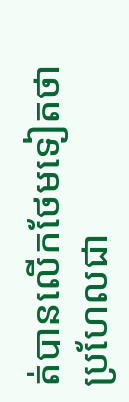ត់បានលើកថែមទៀតថា ប្រហែលជា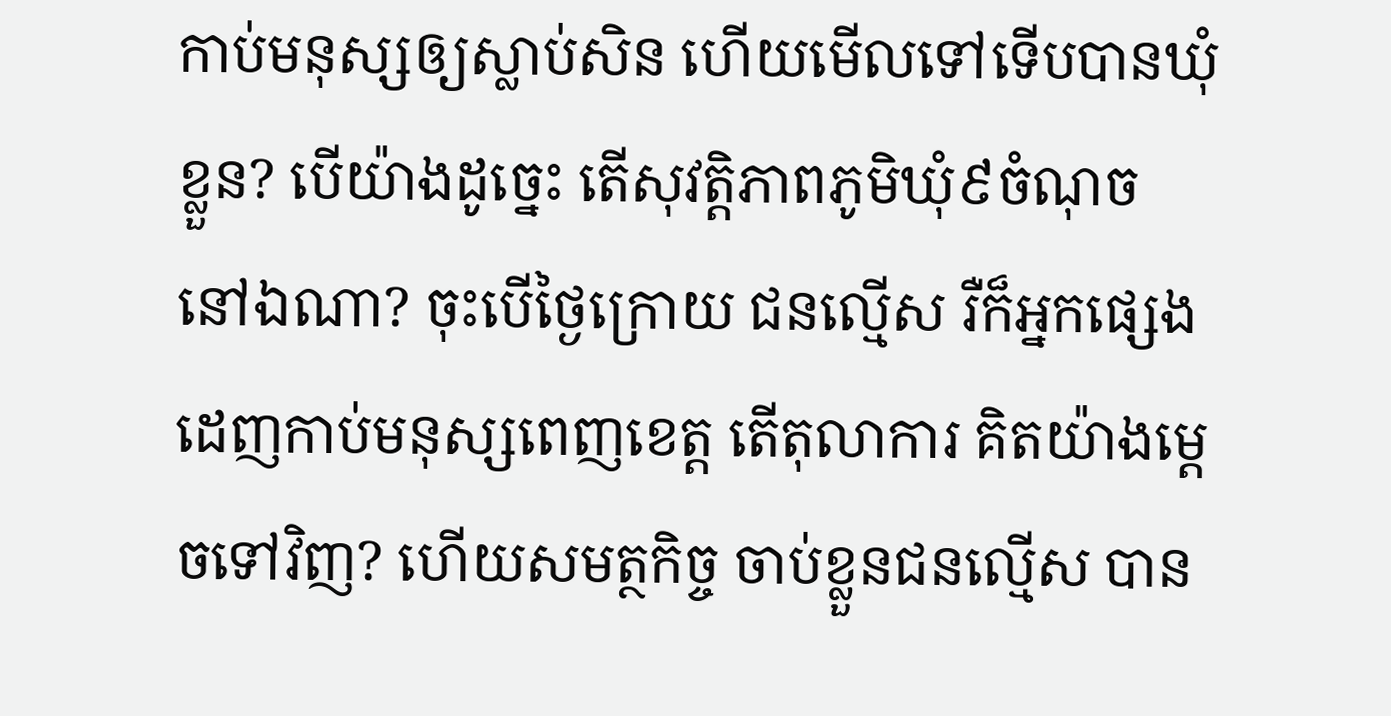កាប់មនុស្សឲ្យស្លាប់សិន ហើយមើលទៅទើបបានឃុំខ្លួន? បើយ៉ាងដូច្នេះ តើសុវត្តិភាពភូមិឃុំ៩ចំណុច នៅឯណា? ចុះបើថ្ងៃក្រោយ ជនល្មើស រឺក៏អ្នកផ្សេង ដេញកាប់មនុស្សពេញខេត្ត តើតុលាការ គិតយ៉ាងម្តេចទៅវិញ? ហើយសមត្ថកិច្ច ចាប់ខ្លួនជនល្មើស បាន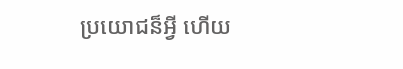ប្រយោជន៏អ្វី ហើយ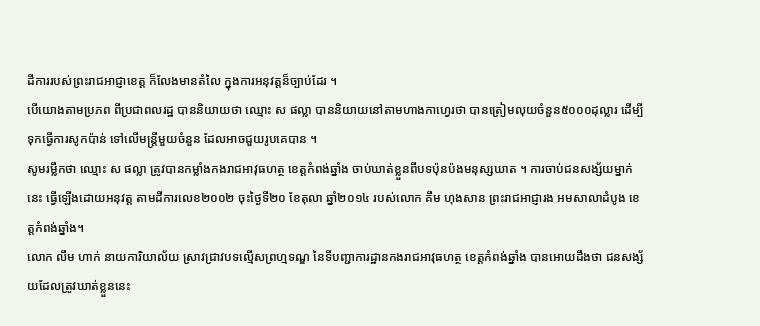ដីការរបស់ព្រះរាជអាជ្ញាខេត្ត ក៏លែងមានតំលៃ ក្នុងការអនុវត្តន៏ច្បាប់ដែរ ។
បើយោងតាមប្រភព ពីប្រជាពលរដ្ឋ បាននិយាយថា ឈ្មោះ ស ផល្លា បាននិយាយនៅតាមហាងកាហ្វេរថា បានត្រៀមលុយចំនួន៥០០០ដុល្លារ ដើម្បីទុកធ្វើការសូកប៉ាន់ ទៅលើមន្ត្រីមួយចំនួន ដែលអាចជួយរូបគេបាន ។
សូមរម្លឹកថា ឈ្មោះ ស ផល្លា ត្រូវបានកម្លាំងកងរាជអាវុធហត្ថ ខេត្តកំពង់ឆ្នាំង ចាប់ឃាត់ខ្លួនពីបទប៉ុនប៉ងមនុស្សឃាត ។ ការចាប់ជនសង្ស័យម្នាក់នេះ ធ្វើឡើងដោយអនុវត្ត តាមដីការលេខ២០០២ ចុះថ្ងៃទី២០ ខែតុលា ឆ្នាំ២០១៤ របស់លោក គឹម ហុងសាន ព្រះរាជអាជ្ញារង អមសាលាដំបូង ខេត្តកំពង់ឆ្នាំង។
លោក លឹម ហាក់ នាយការិយាល័យ ស្រាវជ្រាវបទល្មើសព្រហ្មទណ្ឌ នៃទីបញ្ជាការដ្ឋានកងរាជអាវុធហត្ថ ខេត្តកំពង់ឆ្នាំង បានអោយដឹងថា ជនសង្ស័យដែលត្រូវឃាត់ខ្លួននេះ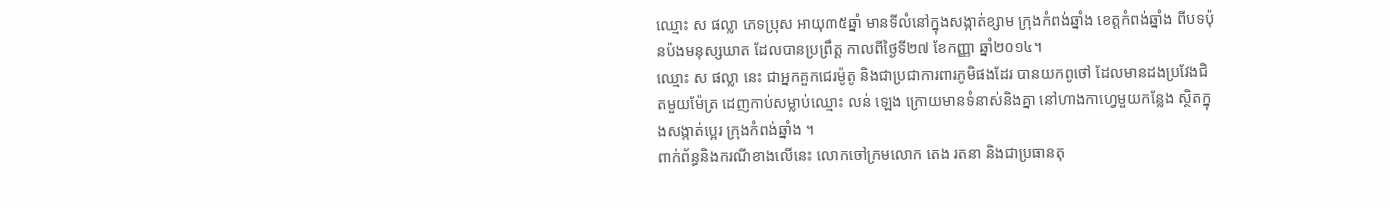ឈ្មោះ ស ផល្លា ភេទប្រុស អាយុ៣៥ឆ្នាំ មានទីលំនៅក្នុងសង្កាត់ខ្សាម ក្រុងកំពង់ឆ្នាំង ខេត្តកំពង់ឆ្នាំង ពីបទប៉ុនប៉ងមនុស្សឃាត ដែលបានប្រព្រឹត្ត កាលពីថ្ងៃទី២៧ ខែកញ្ញា ឆ្នាំ២០១៤។
ឈ្មោះ ស ផល្លា នេះ ជាអ្នកគួកជេរម៉ូតូ និងជាប្រជាការពារភូមិផងដែរ បានយកពូថៅ ដែលមានដងប្រវែងជិតមួយម៉ែត្រ ដេញកាប់សម្លាប់ឈ្មោះ លន់ ឡេង ក្រោយមានទំនាស់និងគ្នា នៅហាងកាហ្វេមួយកន្លែង ស្ថិតក្នុងសង្កាត់ប្អេរ ក្រុងកំពង់ឆ្នាំង ។
ពាក់ព័ន្ធនិងករណីខាងលើនេះ លោកចៅក្រមលោក តេង រតនា និងជាប្រធានតុ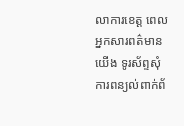លាការខេត្ត ពេលអ្នកសារពត៌មានយើង ទូរស័ព្ទសុំការពន្យល់ពាក់ព័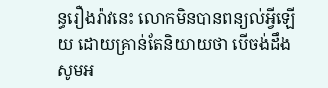ន្ធរឿងរ៉ាវនេះ លោកមិនបានពន្យល់អ្វីឡើយ ដោយគ្រាន់តែនិយាយថា បើចង់ដឹង សូមអ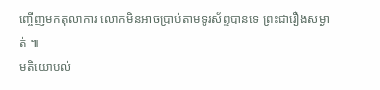ញ្ចើញមកតុលាការ លោកមិនអាចប្រាប់តាមទូរស័ព្ទបានទេ ព្រះជារឿងសម្ងាត់ ៕
មតិយោបល់